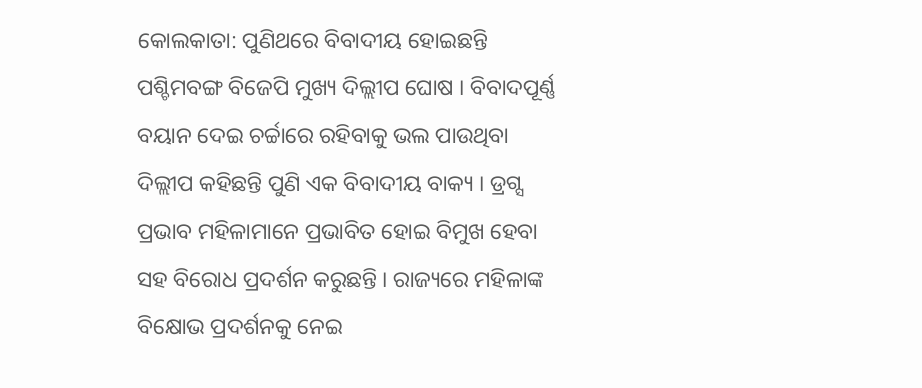କୋଲକାତା: ପୁଣିଥରେ ବିବାଦୀୟ ହୋଇଛନ୍ତି ପଶ୍ଚିମବଙ୍ଗ ବିଜେପି ମୁଖ୍ୟ ଦିଲ୍ଲୀପ ଘୋଷ । ବିବାଦପୂର୍ଣ୍ଣ ବୟାନ ଦେଇ ଚର୍ଚ୍ଚାରେ ରହିବାକୁ ଭଲ ପାଉଥିବା ଦିଲ୍ଲୀପ କହିଛନ୍ତି ପୁଣି ଏକ ବିବାଦୀୟ ବାକ୍ୟ । ଡ୍ରଗ୍ସ ପ୍ରଭାବ ମହିଳାମାନେ ପ୍ରଭାବିତ ହୋଇ ବିମୁଖ ହେବା ସହ ବିରୋଧ ପ୍ରଦର୍ଶନ କରୁଛନ୍ତି । ରାଜ୍ୟରେ ମହିଳାଙ୍କ ବିକ୍ଷୋଭ ପ୍ରଦର୍ଶନକୁ ନେଇ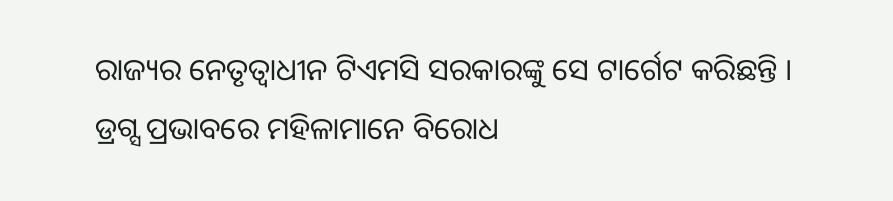ରାଜ୍ୟର ନେତୃତ୍ବାଧୀନ ଟିଏମସି ସରକାରଙ୍କୁ ସେ ଟାର୍ଗେଟ କରିଛନ୍ତି ।
ଡ୍ରଗ୍ସ ପ୍ରଭାବରେ ମହିଳାମାନେ ବିରୋଧ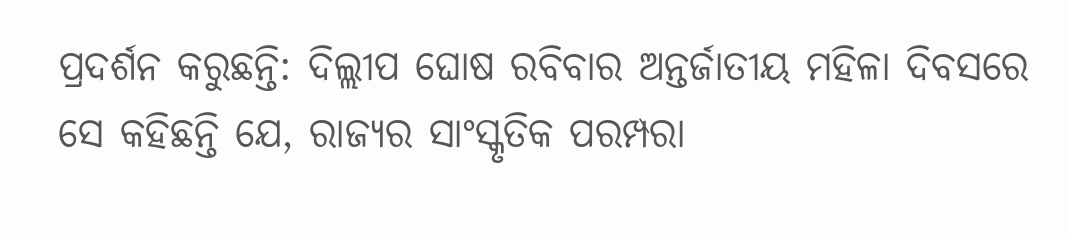ପ୍ରଦର୍ଶନ କରୁଛନ୍ତି: ଦିଲ୍ଲୀପ ଘୋଷ ରବିବାର ଅନ୍ତର୍ଜାତୀୟ ମହିଳା ଦିବସରେ ସେ କହିଛନ୍ତି ଯେ, ରାଜ୍ୟର ସାଂସ୍କୃତିକ ପରମ୍ପରା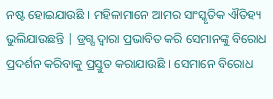ନଷ୍ଟ ହୋଇଯାଉଛି । ମହିଳାମାନେ ଆମର ସାଂସ୍କୃତିକ ଐତିହ୍ୟ ଭୁଲିଯାଉଛନ୍ତି | ଡ୍ରଗ୍ସ ଦ୍ବାରା ପ୍ରଭାବିତ କରି ସେମାନଙ୍କୁ ବିରୋଧ ପ୍ରଦର୍ଶନ କରିବାକୁ ପ୍ରସ୍ତୁତ କରାଯାଉଛି । ସେମାନେ ବିରୋଧ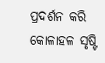ପ୍ରଦର୍ଶନ କରି କୋଳାହଳ ସୃଷ୍ଟି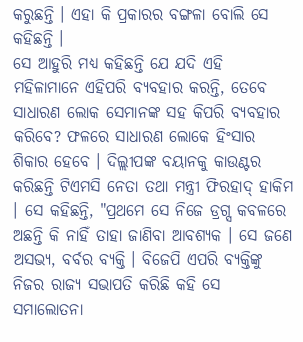କରୁଛନ୍ତି । ଏହା କି ପ୍ରକାରର ବଙ୍ଗଳା ବୋଲି ସେ କହିଛନ୍ତି ।
ସେ ଆହୁରି ମଧ୍ୟ କହିଛନ୍ତି ଯେ ଯଦି ଏହି ମହିଳାମାନେ ଏହିପରି ବ୍ୟବହାର କରନ୍ତି, ତେବେ ସାଧାରଣ ଲୋକ ସେମାନଙ୍କ ସହ କିପରି ବ୍ୟବହାର କରିବେ? ଫଳରେ ସାଧାରଣ ଲୋକେ ହିଂସାର ଶିକାର ହେବେ । ଦିଲ୍ଲୀପଙ୍କ ବୟାନକୁ କାଉଣ୍ଟର କରିଛନ୍ତି ଟିଏମସି ନେତା ତଥା ମନ୍ତ୍ରୀ ଫିରହାଦ୍ ହାକିମ । ସେ କହିଛନ୍ତି, "ପ୍ରଥମେ ସେ ନିଜେ ଡ୍ରଗ୍ସ କବଳରେ ଅଛନ୍ତି କି ନାହିଁ ତାହା ଜାଣିବା ଆବଶ୍ୟକ । ସେ ଜଣେ ଅସଭ୍ୟ, ବର୍ବର ବ୍ୟକ୍ତି । ବିଜେପି ଏପରି ବ୍ୟକ୍ତିଙ୍କୁ ନିଜର ରାଜ୍ୟ ସଭାପତି କରିଛି କହି ସେ ସମାଲୋତନା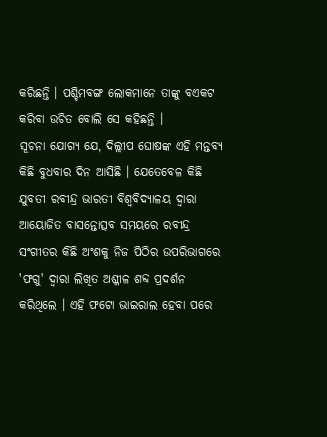କରିଛନ୍ତି । ପଶ୍ଚିମବଙ୍ଗ ଲୋକମାନେ ତାଙ୍କୁ ବଏକଟ କରିବା ଉଚିତ ବୋଲି ସେ କହିଛନ୍ତି ।
ସୂଚନା ଯୋଗ୍ୟ ଯେ, ଦିଲ୍ଲୀପ ଘୋଷଙ୍କ ଏହି ମନ୍ତବ୍ୟ କିଛି ବୁଧବାର ଦିନ ଆସିଛି । ଯେତେବେଳ କିଛି ଯୁବତୀ ରବୀନ୍ଦ୍ର ଭାରତୀ ବିଶ୍ବବିଦ୍ୟାଳୟ ଦ୍ବାରା ଆୟୋଜିତ ବାସନ୍ତୋତ୍ସବ ସମୟରେ ରବୀନ୍ଦ୍ର ସଂଗୀତର କିଛି ଅଂଶକୁ ନିଜ ପିଠିର ଉପରିଭାଗରେ 'ଫଗୁ' ଦ୍ବାରା ଲିଖିତ ଅଶ୍ଳୀଳ ଶବ୍ଦ ପ୍ରଦର୍ଶନ କରିଥିଲେ । ଏହି ଫଟୋ ଭାଇରାଲ ହେବା ପରେ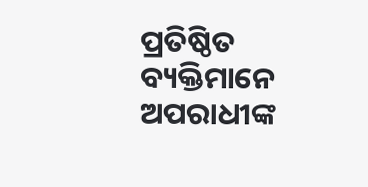ପ୍ରତିଷ୍ଠିତ ବ୍ୟକ୍ତିମାନେ ଅପରାଧୀଙ୍କ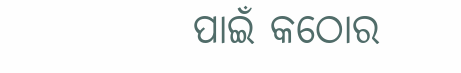ପାଇଁ କଠୋର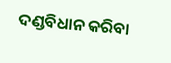ଦଣ୍ଡବିଧାନ କରିବା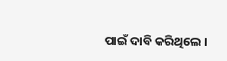ପାଇଁ ଦାବି କରିଥିଲେ ।